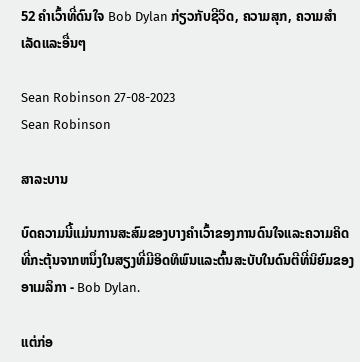52 ຄໍາເວົ້າທີ່ດົນໃຈ Bob Dylan ກ່ຽວກັບຊີວິດ, ຄວາມສຸກ, ຄວາມສໍາເລັດແລະອື່ນໆ

Sean Robinson 27-08-2023
Sean Robinson

ສາລະບານ

ບົດຄວາມນີ້ແມ່ນການສະສົມຂອງບາງຄໍາເວົ້າຂອງການດົນໃຈແລະຄວາມຄິດທີ່ກະຕຸ້ນຈາກຫນຶ່ງໃນສຽງທີ່ມີອິດທິພົນແລະຕົ້ນສະບັບໃນດົນຕີທີ່ນິຍົມຂອງອາເມລິກາ - Bob Dylan.

ແຕ່ກ່ອ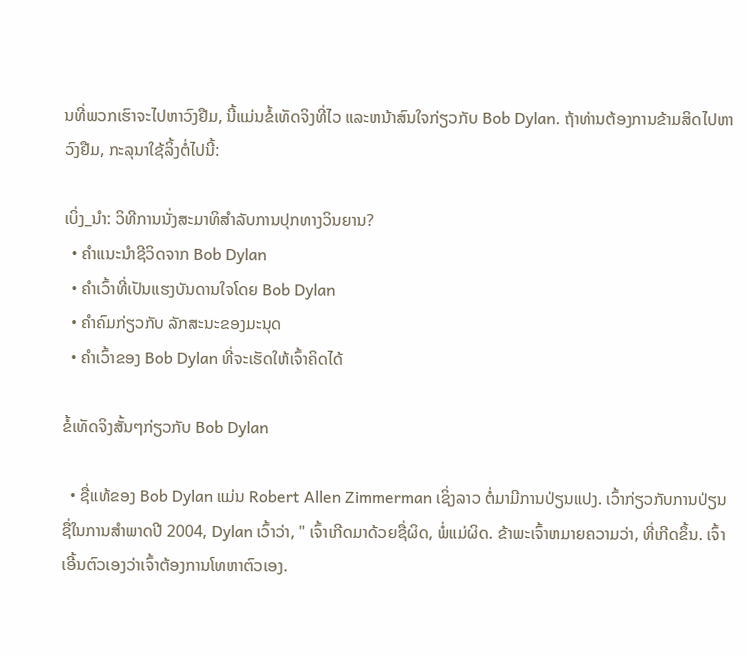ນທີ່ພວກເຮົາຈະໄປຫາວົງຢືມ, ນີ້ແມ່ນຂໍ້ເທັດຈິງທີ່ໄວ ແລະຫນ້າສົນໃຈກ່ຽວກັບ Bob Dylan. ຖ້າທ່ານຕ້ອງການຂ້າມສິດໄປຫາວົງຢືມ, ກະລຸນາໃຊ້ລິ້ງຕໍ່ໄປນີ້:

ເບິ່ງ_ນຳ: ວິທີການນັ່ງສະມາທິສໍາລັບການປຸກທາງວິນຍານ?
  • ຄຳແນະນຳຊີວິດຈາກ Bob Dylan
  • ຄຳເວົ້າທີ່ເປັນແຮງບັນດານໃຈໂດຍ Bob Dylan
  • ຄຳຄົມກ່ຽວກັບ ລັກສະນະຂອງມະນຸດ
  • ຄຳເວົ້າຂອງ Bob Dylan ທີ່ຈະເຮັດໃຫ້ເຈົ້າຄິດໄດ້

ຂໍ້ເທັດຈິງສັ້ນໆກ່ຽວກັບ Bob Dylan

  • ຊື່ແທ້ຂອງ Bob Dylan ແມ່ນ Robert Allen Zimmerman ເຊິ່ງລາວ ຕໍ່ມາມີການປ່ຽນແປງ. ເວົ້າກ່ຽວກັບການປ່ຽນຊື່ໃນການສໍາພາດປີ 2004, Dylan ເວົ້າວ່າ, " ເຈົ້າເກີດມາດ້ວຍຊື່ຜິດ, ພໍ່ແມ່ຜິດ. ຂ້າພະເຈົ້າຫມາຍຄວາມວ່າ, ທີ່ເກີດຂຶ້ນ. ເຈົ້າເອີ້ນຕົວເອງວ່າເຈົ້າຕ້ອງການໂທຫາຕົວເອງ.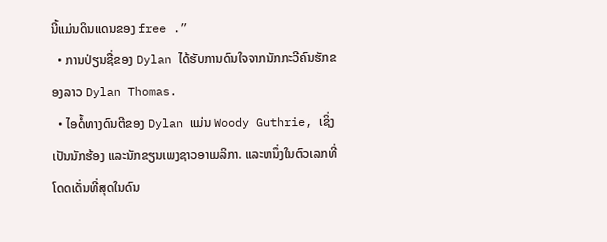ນີ້ແມ່ນດິນແດນຂອງ free .”
  • ການປ່ຽນຊື່ຂອງ Dylan ໄດ້ຮັບການດົນໃຈຈາກນັກກະວີຄົນຮັກຂອງລາວ Dylan Thomas.
  • ໄອດໍ້ທາງດົນຕີຂອງ Dylan ແມ່ນ Woody Guthrie, ເຊິ່ງເປັນນັກຮ້ອງ ແລະນັກຂຽນເພງຊາວອາເມລິກາ. ແລະຫນຶ່ງໃນຕົວເລກທີ່ໂດດເດັ່ນທີ່ສຸດໃນດົນ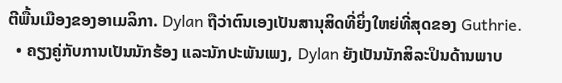ຕີພື້ນເມືອງຂອງອາເມລິກາ. Dylan ຖືວ່າຕົນເອງເປັນສານຸສິດທີ່ຍິ່ງໃຫຍ່ທີ່ສຸດຂອງ Guthrie.
  • ຄຽງຄູ່ກັບການເປັນນັກຮ້ອງ ແລະນັກປະພັນເພງ, Dylan ຍັງເປັນນັກສິລະປິນດ້ານພາບ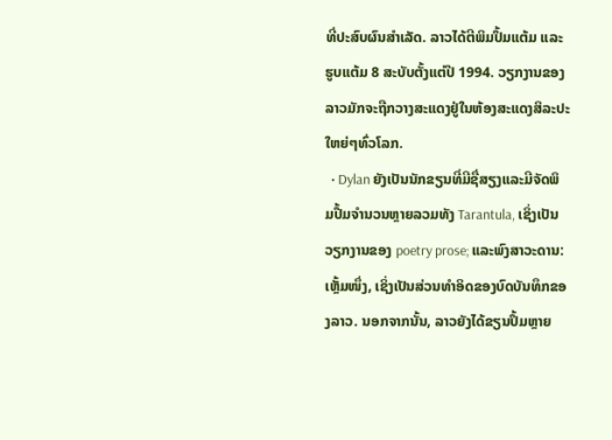ທີ່ປະສົບຜົນສໍາເລັດ. ລາວໄດ້ຕີພິມປຶ້ມແຕ້ມ ແລະຮູບແຕ້ມ 8 ສະບັບຕັ້ງແຕ່ປີ 1994. ວຽກງານຂອງລາວມັກຈະຖືກວາງສະແດງຢູ່ໃນຫ້ອງສະແດງສິລະປະໃຫຍ່ໆທົ່ວໂລກ.
  • Dylan ຍັງເປັນນັກຂຽນທີ່ມີຊື່ສຽງແລະມີຈັດພິມປື້ມຈໍານວນຫຼາຍລວມທັງ Tarantula, ເຊິ່ງເປັນວຽກງານຂອງ poetry prose; ແລະພົງສາວະດານ: ເຫຼັ້ມໜຶ່ງ, ເຊິ່ງເປັນສ່ວນທຳອິດຂອງບົດບັນທຶກຂອງລາວ. ນອກຈາກນັ້ນ, ລາວຍັງໄດ້ຂຽນປຶ້ມຫຼາຍ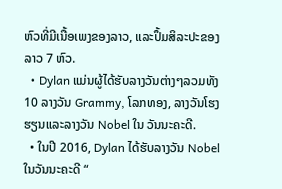ຫົວທີ່ມີເນື້ອເພງຂອງລາວ, ແລະປຶ້ມສິລະປະຂອງລາວ 7 ຫົວ.
  • Dylan ແມ່ນຜູ້ໄດ້ຮັບລາງວັນຕ່າງໆລວມທັງ 10 ລາງວັນ Grammy, ໂລກທອງ, ລາງວັນໂຮງຮຽນແລະລາງວັນ Nobel ໃນ ວັນນະຄະດີ.
  • ໃນປີ 2016, Dylan ໄດ້ຮັບລາງວັນ Nobel ໃນວັນນະຄະດີ “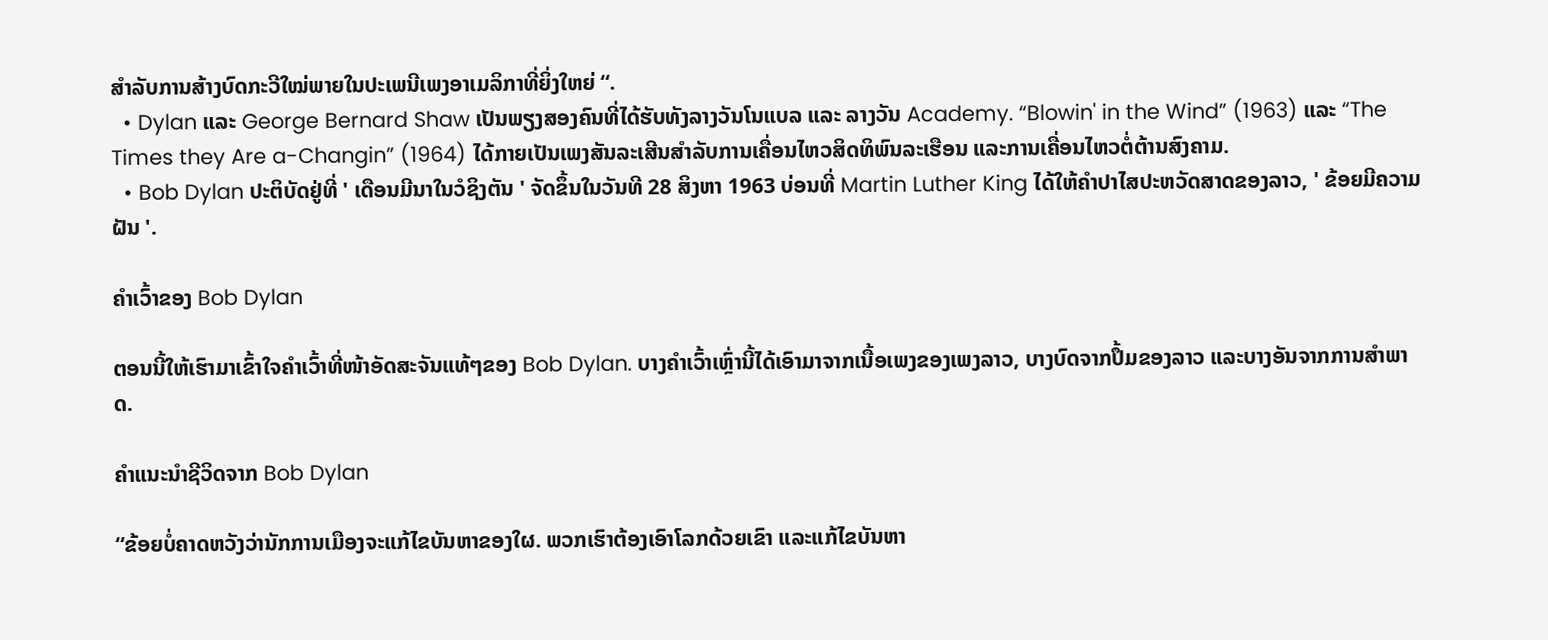ສໍາລັບການສ້າງບົດກະວີໃໝ່ພາຍໃນປະເພນີເພງອາເມລິກາທີ່ຍິ່ງໃຫຍ່ “.
  • Dylan ແລະ George Bernard Shaw ເປັນພຽງສອງຄົນທີ່ໄດ້ຮັບທັງລາງວັນໂນແບລ ແລະ ລາງວັນ Academy. “Blowin' in the Wind” (1963) ແລະ “The Times they Are a-Changin” (1964) ໄດ້ກາຍເປັນເພງສັນລະເສີນສໍາລັບການເຄື່ອນໄຫວສິດທິພົນລະເຮືອນ ແລະການເຄື່ອນໄຫວຕໍ່ຕ້ານສົງຄາມ.
  • Bob Dylan ປະຕິບັດຢູ່ທີ່ ' ເດືອນມີນາໃນວໍຊິງຕັນ ' ຈັດຂຶ້ນໃນວັນທີ 28 ສິງຫາ 1963 ບ່ອນທີ່ Martin Luther King ໄດ້ໃຫ້ຄໍາປາໄສປະຫວັດສາດຂອງລາວ, ' ຂ້ອຍມີຄວາມຝັນ '.

ຄໍາເວົ້າຂອງ Bob Dylan

ຕອນນີ້ໃຫ້ເຮົາມາເຂົ້າໃຈຄຳເວົ້າທີ່ໜ້າອັດສະຈັນແທ້ໆຂອງ Bob Dylan. ບາງຄຳເວົ້າເຫຼົ່ານີ້ໄດ້ເອົາມາຈາກເນື້ອເພງຂອງເພງລາວ, ບາງບົດຈາກປຶ້ມຂອງລາວ ແລະບາງອັນຈາກການສໍາພາດ.

ຄຳແນະນຳຊີວິດຈາກ Bob Dylan

“ຂ້ອຍບໍ່ຄາດຫວັງວ່ານັກການເມືອງຈະແກ້ໄຂບັນຫາຂອງໃຜ. ພວກເຮົາຕ້ອງເອົາໂລກດ້ວຍເຂົາ ແລະແກ້ໄຂບັນຫາ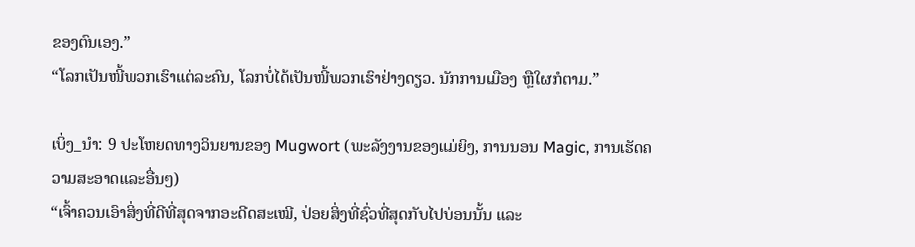ຂອງຕົນເອງ.”
“ໂລກເປັນໜີ້ພວກເຮົາແຕ່ລະຄົນ, ໂລກບໍ່ໄດ້ເປັນໜີ້ພວກເຮົາຢ່າງດຽວ. ນັກການເມືອງ ຫຼືໃຜກໍຕາມ.”

ເບິ່ງ_ນຳ: 9 ປະໂຫຍດທາງວິນຍານຂອງ Mugwort (ພະລັງງານຂອງແມ່ຍິງ, ການນອນ Magic, ການເຮັດຄວາມສະອາດແລະອື່ນໆ)
“ເຈົ້າຄວນເອົາສິ່ງທີ່ດີທີ່ສຸດຈາກອະດີດສະເໝີ, ປ່ອຍສິ່ງທີ່ຊົ່ວທີ່ສຸດກັບໄປບ່ອນນັ້ນ ແລະ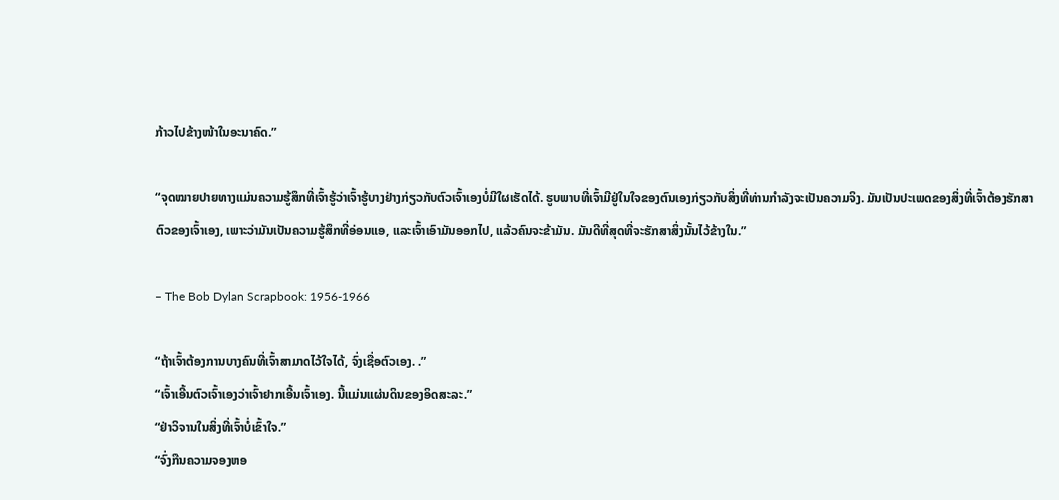ກ້າວໄປຂ້າງໜ້າໃນອະນາຄົດ.”

“ຈຸດໝາຍປາຍທາງແມ່ນຄວາມຮູ້ສຶກທີ່ເຈົ້າຮູ້ວ່າເຈົ້າຮູ້ບາງຢ່າງກ່ຽວກັບຕົວເຈົ້າເອງບໍ່ມີໃຜເຮັດໄດ້. ຮູບພາບທີ່ເຈົ້າມີຢູ່ໃນໃຈຂອງຕົນເອງກ່ຽວກັບສິ່ງທີ່ທ່ານກໍາລັງຈະເປັນຄວາມຈິງ. ມັນເປັນປະເພດຂອງສິ່ງທີ່ເຈົ້າຕ້ອງຮັກສາຕົວຂອງເຈົ້າເອງ, ເພາະວ່າມັນເປັນຄວາມຮູ້ສຶກທີ່ອ່ອນແອ, ແລະເຈົ້າເອົາມັນອອກໄປ, ແລ້ວຄົນຈະຂ້າມັນ. ມັນດີທີ່ສຸດທີ່ຈະຮັກສາສິ່ງນັ້ນໄວ້ຂ້າງໃນ.”

– The Bob Dylan Scrapbook: 1956-1966

“ຖ້າເຈົ້າຕ້ອງການບາງຄົນທີ່ເຈົ້າສາມາດໄວ້ໃຈໄດ້, ຈົ່ງເຊື່ອຕົວເອງ. .”
“ເຈົ້າເອີ້ນຕົວເຈົ້າເອງວ່າເຈົ້າຢາກເອີ້ນເຈົ້າເອງ. ນີ້ແມ່ນແຜ່ນດິນຂອງອິດສະລະ.”
“ຢ່າວິຈານໃນສິ່ງທີ່ເຈົ້າບໍ່ເຂົ້າໃຈ.”
“ຈົ່ງກືນຄວາມຈອງຫອ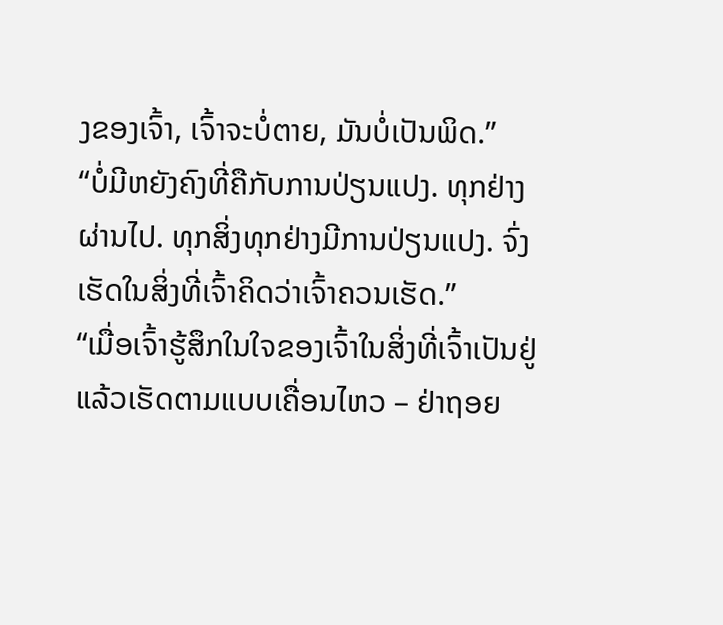ງຂອງເຈົ້າ, ເຈົ້າຈະບໍ່ຕາຍ, ມັນບໍ່ເປັນພິດ.”
“ບໍ່ມີຫຍັງຄົງທີ່ຄືກັບການປ່ຽນແປງ. ທຸກຢ່າງຜ່ານໄປ. ທຸກສິ່ງທຸກຢ່າງມີການປ່ຽນແປງ. ຈົ່ງເຮັດໃນສິ່ງທີ່ເຈົ້າຄິດວ່າເຈົ້າຄວນເຮັດ.”
“ເມື່ອເຈົ້າຮູ້ສຶກໃນໃຈຂອງເຈົ້າໃນສິ່ງທີ່ເຈົ້າເປັນຢູ່ ແລ້ວເຮັດຕາມແບບເຄື່ອນໄຫວ – ຢ່າຖອຍ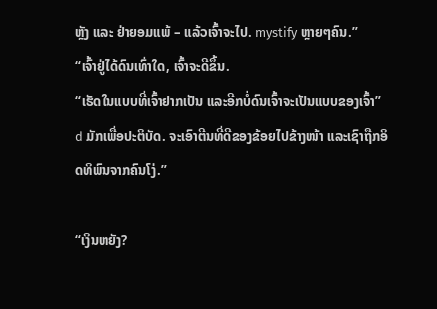ຫຼັງ ແລະ ຢ່າຍອມແພ້ – ແລ້ວເຈົ້າຈະໄປ. mystify ຫຼາຍໆຄົນ.”
“ເຈົ້າຢູ່ໄດ້ດົນເທົ່າໃດ, ເຈົ້າຈະດີຂຶ້ນ.
“ເຮັດໃນແບບທີ່ເຈົ້າຢາກເປັນ ແລະອີກບໍ່ດົນເຈົ້າຈະເປັນແບບຂອງເຈົ້າ” d ມັກເພື່ອປະຕິບັດ. ຈະເອົາຕີນທີ່ດີຂອງຂ້ອຍໄປຂ້າງໜ້າ ແລະເຊົາຖືກອິດທິພົນຈາກຄົນໂງ່.”

“ເງິນຫຍັງ?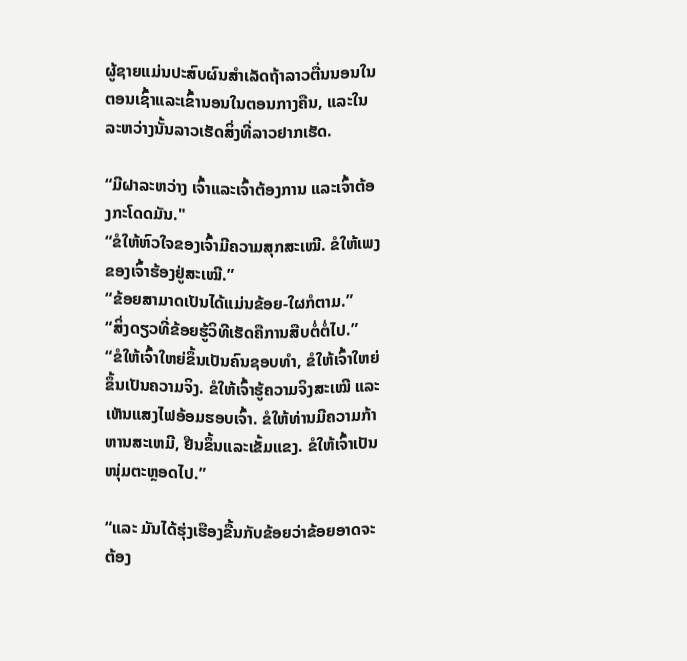ຜູ້ຊາຍແມ່ນປະສົບຜົນສໍາເລັດຖ້າລາວຕື່ນນອນໃນຕອນເຊົ້າແລະເຂົ້ານອນໃນຕອນກາງຄືນ, ແລະໃນລະຫວ່າງນັ້ນລາວເຮັດສິ່ງທີ່ລາວຢາກເຮັດ.

“ມີຝາລະຫວ່າງ ເຈົ້າແລະເຈົ້າຕ້ອງການ ແລະເຈົ້າຕ້ອງກະໂດດມັນ."
“ຂໍໃຫ້ຫົວໃຈຂອງເຈົ້າມີຄວາມສຸກສະເໝີ. ຂໍໃຫ້ເພງຂອງເຈົ້າຮ້ອງຢູ່ສະເໝີ.”
“ຂ້ອຍສາມາດເປັນໄດ້ແມ່ນຂ້ອຍ-ໃຜກໍຕາມ.”
“ສິ່ງດຽວທີ່ຂ້ອຍຮູ້ວິທີເຮັດຄືການສືບຕໍ່ຕໍ່ໄປ.”
“ຂໍໃຫ້ເຈົ້າໃຫຍ່ຂຶ້ນເປັນຄົນຊອບທຳ, ຂໍໃຫ້ເຈົ້າໃຫຍ່ຂຶ້ນເປັນຄວາມຈິງ. ຂໍໃຫ້ເຈົ້າຮູ້ຄວາມຈິງສະເໝີ ແລະເຫັນແສງໄຟອ້ອມຮອບເຈົ້າ. ຂໍໃຫ້ທ່ານມີຄວາມກ້າຫານສະເຫມີ, ຢືນຂຶ້ນແລະເຂັ້ມແຂງ. ຂໍໃຫ້ເຈົ້າເປັນໜຸ່ມຕະຫຼອດໄປ.”

“ແລະ ມັນໄດ້ຮຸ່ງເຮືອງຂື້ນກັບຂ້ອຍວ່າຂ້ອຍອາດຈະຕ້ອງ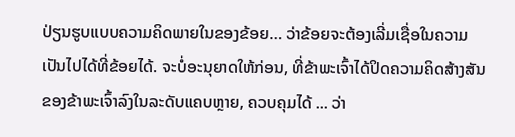ປ່ຽນຮູບແບບຄວາມຄິດພາຍໃນຂອງຂ້ອຍ… ວ່າຂ້ອຍຈະຕ້ອງເລີ່ມເຊື່ອໃນຄວາມເປັນໄປໄດ້ທີ່ຂ້ອຍໄດ້. ຈະບໍ່ອະນຸຍາດໃຫ້ກ່ອນ, ທີ່ຂ້າພະເຈົ້າໄດ້ປິດຄວາມຄິດສ້າງສັນຂອງຂ້າພະເຈົ້າລົງໃນລະດັບແຄບຫຼາຍ, ຄວບຄຸມໄດ້ ... ວ່າ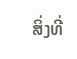ສິ່ງທີ່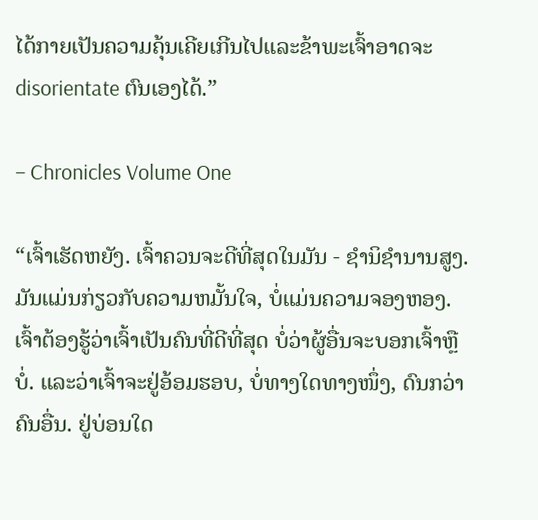ໄດ້ກາຍເປັນຄວາມຄຸ້ນເຄີຍເກີນໄປແລະຂ້າພະເຈົ້າອາດຈະ disorientate ຕົນເອງໄດ້.”

– Chronicles Volume One

“ເຈົ້າເຮັດຫຍັງ. ເຈົ້າຄວນຈະດີທີ່ສຸດໃນມັນ - ຊໍານິຊໍານານສູງ. ມັນແມ່ນກ່ຽວກັບຄວາມຫມັ້ນໃຈ, ບໍ່ແມ່ນຄວາມຈອງຫອງ. ເຈົ້າຕ້ອງຮູ້ວ່າເຈົ້າເປັນຄົນທີ່ດີທີ່ສຸດ ບໍ່ວ່າຜູ້ອື່ນຈະບອກເຈົ້າຫຼືບໍ່. ແລະວ່າເຈົ້າຈະຢູ່ອ້ອມຮອບ, ບໍ່ທາງໃດທາງໜຶ່ງ, ດົນກວ່າຄົນອື່ນ. ຢູ່ບ່ອນໃດ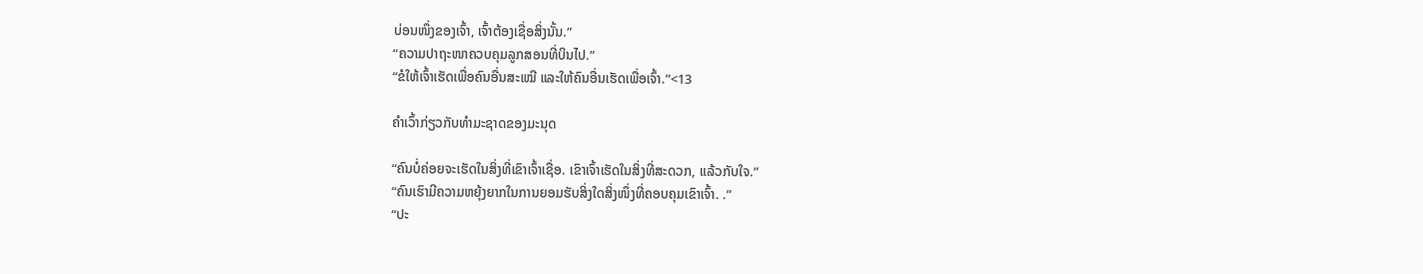ບ່ອນໜຶ່ງຂອງເຈົ້າ, ເຈົ້າຕ້ອງເຊື່ອສິ່ງນັ້ນ.”
“ຄວາມປາຖະໜາຄວບຄຸມລູກສອນທີ່ບິນໄປ.”
“ຂໍໃຫ້ເຈົ້າເຮັດເພື່ອຄົນອື່ນສະເໝີ ແລະໃຫ້ຄົນອື່ນເຮັດເພື່ອເຈົ້າ.”<13

ຄຳເວົ້າກ່ຽວກັບທຳມະຊາດຂອງມະນຸດ

“ຄົນບໍ່ຄ່ອຍຈະເຮັດໃນສິ່ງທີ່ເຂົາເຈົ້າເຊື່ອ. ເຂົາເຈົ້າເຮັດໃນສິ່ງທີ່ສະດວກ, ແລ້ວກັບໃຈ.”
“ຄົນເຮົາມີຄວາມຫຍຸ້ງຍາກໃນການຍອມຮັບສິ່ງໃດສິ່ງໜຶ່ງທີ່ຄອບຄຸມເຂົາເຈົ້າ. .”
“ປະ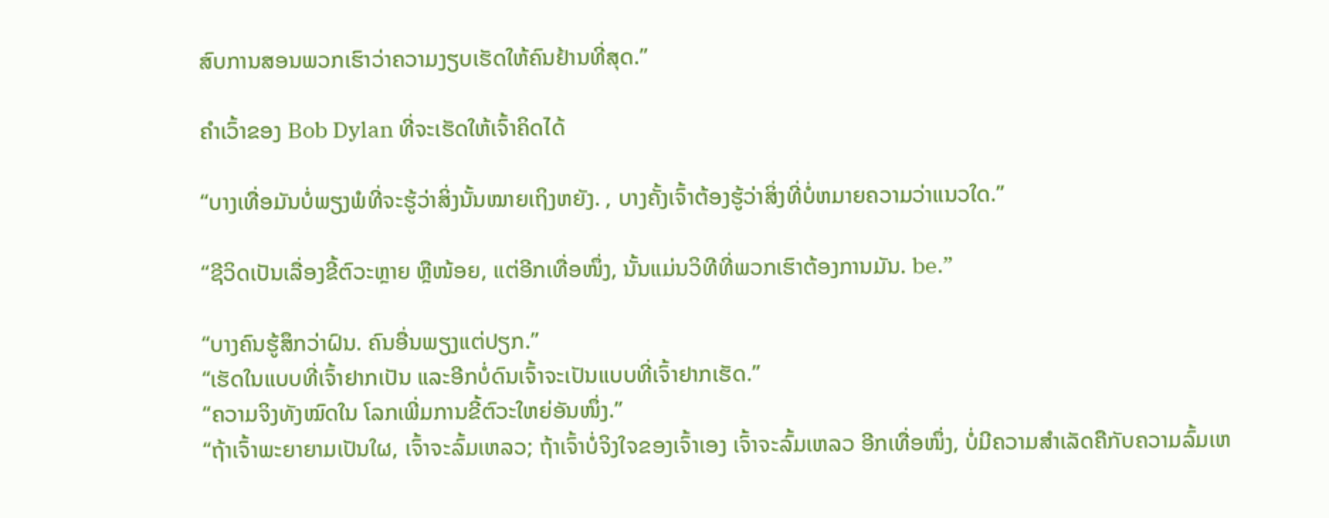ສົບການສອນພວກເຮົາວ່າຄວາມງຽບເຮັດໃຫ້ຄົນຢ້ານທີ່ສຸດ.”

ຄຳເວົ້າຂອງ Bob Dylan ທີ່ຈະເຮັດໃຫ້ເຈົ້າຄິດໄດ້

“ບາງເທື່ອມັນບໍ່ພຽງພໍທີ່ຈະຮູ້ວ່າສິ່ງນັ້ນໝາຍເຖິງຫຍັງ. , ບາງຄັ້ງເຈົ້າຕ້ອງຮູ້ວ່າສິ່ງທີ່ບໍ່ຫມາຍຄວາມວ່າແນວໃດ.”

“ຊີວິດເປັນເລື່ອງຂີ້ຕົວະຫຼາຍ ຫຼືໜ້ອຍ, ແຕ່ອີກເທື່ອໜຶ່ງ, ນັ້ນແມ່ນວິທີທີ່ພວກເຮົາຕ້ອງການມັນ. be.”

“ບາງຄົນຮູ້ສຶກວ່າຝົນ. ຄົນອື່ນພຽງແຕ່ປຽກ.”
“ເຮັດໃນແບບທີ່ເຈົ້າຢາກເປັນ ແລະອີກບໍ່ດົນເຈົ້າຈະເປັນແບບທີ່ເຈົ້າຢາກເຮັດ.”
“ຄວາມຈິງທັງໝົດໃນ ໂລກເພີ່ມການຂີ້ຕົວະໃຫຍ່ອັນໜຶ່ງ.”
“ຖ້າເຈົ້າພະຍາຍາມເປັນໃຜ, ເຈົ້າຈະລົ້ມເຫລວ; ຖ້າເຈົ້າບໍ່ຈິງໃຈຂອງເຈົ້າເອງ ເຈົ້າຈະລົ້ມເຫລວ ອີກເທື່ອໜຶ່ງ, ບໍ່ມີຄວາມສຳເລັດຄືກັບຄວາມລົ້ມເຫ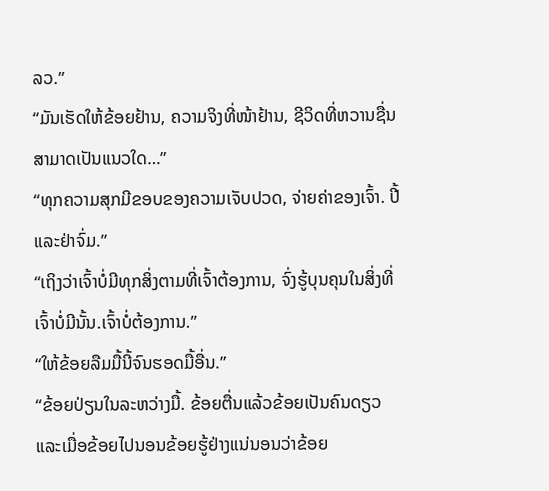ລວ.”
“ມັນເຮັດໃຫ້ຂ້ອຍຢ້ານ, ຄວາມຈິງທີ່ໜ້າຢ້ານ, ຊີວິດທີ່ຫວານຊື່ນສາມາດເປັນແນວໃດ…”
“ທຸກຄວາມສຸກມີຂອບຂອງຄວາມເຈັບປວດ, ຈ່າຍຄ່າຂອງເຈົ້າ. ປີ້ ແລະຢ່າຈົ່ມ.”
“ເຖິງວ່າເຈົ້າບໍ່ມີທຸກສິ່ງຕາມທີ່ເຈົ້າຕ້ອງການ, ຈົ່ງຮູ້ບຸນຄຸນໃນສິ່ງທີ່ເຈົ້າບໍ່ມີນັ້ນ.ເຈົ້າບໍ່ຕ້ອງການ.”
“ໃຫ້ຂ້ອຍລືມມື້ນີ້ຈົນຮອດມື້ອື່ນ.”
“ຂ້ອຍປ່ຽນໃນລະຫວ່າງມື້. ຂ້ອຍຕື່ນແລ້ວຂ້ອຍເປັນຄົນດຽວ ແລະເມື່ອຂ້ອຍໄປນອນຂ້ອຍຮູ້ຢ່າງແນ່ນອນວ່າຂ້ອຍ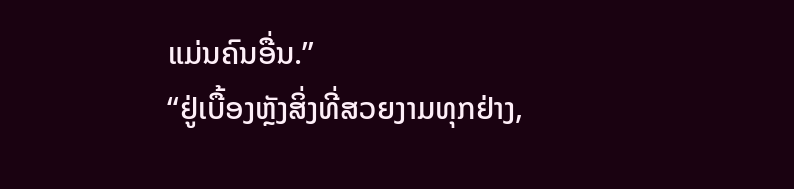ແມ່ນຄົນອື່ນ.”
“ຢູ່ເບື້ອງຫຼັງສິ່ງທີ່ສວຍງາມທຸກຢ່າງ,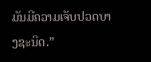ມັນມີຄວາມເຈັບປວດບາງຊະນິດ.”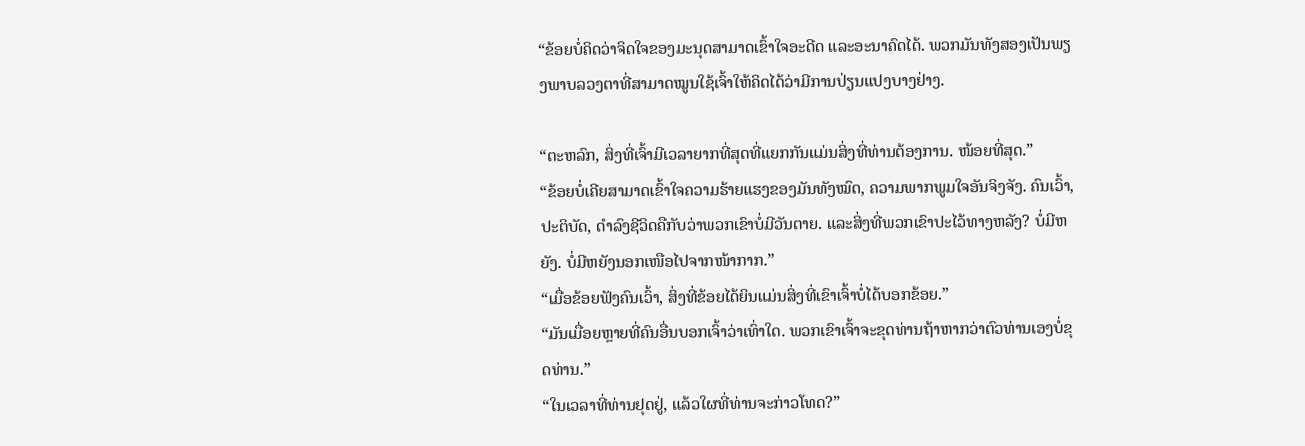“ຂ້ອຍບໍ່ຄິດວ່າຈິດໃຈຂອງມະນຸດສາມາດເຂົ້າໃຈອະດີດ ແລະອະນາຄົດໄດ້. ພວກມັນທັງສອງເປັນພຽງພາບລວງຕາທີ່ສາມາດໝູນໃຊ້ເຈົ້າໃຫ້ຄິດໄດ້ວ່າມີການປ່ຽນແປງບາງຢ່າງ.

“ຕະຫລົກ, ສິ່ງທີ່ເຈົ້າມີເວລາຍາກທີ່ສຸດທີ່ແຍກກັນແມ່ນສິ່ງທີ່ທ່ານຕ້ອງການ. ໜ້ອຍທີ່ສຸດ.”
“ຂ້ອຍບໍ່ເຄີຍສາມາດເຂົ້າໃຈຄວາມຮ້າຍແຮງຂອງມັນທັງໝົດ, ຄວາມພາກພູມໃຈອັນຈິງຈັງ. ຄົນເວົ້າ, ປະຕິບັດ, ດໍາລົງຊີວິດຄືກັບວ່າພວກເຂົາບໍ່ມີວັນຕາຍ. ແລະສິ່ງທີ່ພວກເຂົາປະໄວ້ທາງຫລັງ? ບໍ່ມີຫຍັງ. ບໍ່ມີຫຍັງນອກເໜືອໄປຈາກໜ້າກາກ.”
“ເມື່ອຂ້ອຍຟັງຄົນເວົ້າ, ສິ່ງທີ່ຂ້ອຍໄດ້ຍິນແມ່ນສິ່ງທີ່ເຂົາເຈົ້າບໍ່ໄດ້ບອກຂ້ອຍ.”
“ມັນເມື່ອຍຫຼາຍທີ່ຄົນອື່ນບອກເຈົ້າວ່າເທົ່າໃດ. ພວກເຂົາເຈົ້າຈະຂຸດທ່ານຖ້າຫາກວ່າຕົວທ່ານເອງບໍ່ຂຸດທ່ານ.”
“ໃນເວລາທີ່ທ່ານຢຸດຢູ່, ແລ້ວໃຜທີ່ທ່ານຈະກ່າວໂທດ?”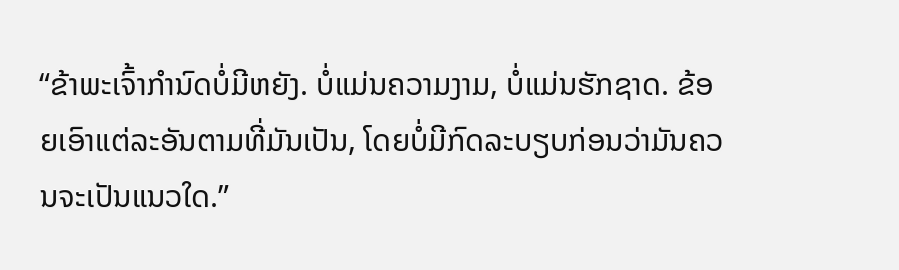“ຂ້າພະເຈົ້າກໍານົດບໍ່ມີຫຍັງ. ບໍ່ແມ່ນຄວາມງາມ, ບໍ່ແມ່ນຮັກຊາດ. ຂ້ອຍເອົາແຕ່ລະອັນຕາມທີ່ມັນເປັນ, ໂດຍບໍ່ມີກົດລະບຽບກ່ອນວ່າມັນຄວນຈະເປັນແນວໃດ.”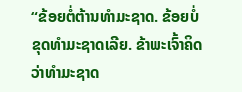“ຂ້ອຍຕໍ່ຕ້ານທຳມະຊາດ. ຂ້ອຍບໍ່ຂຸດທໍາມະຊາດເລີຍ. ຂ້າພະເຈົ້າຄິດວ່າທໍາມະຊາດ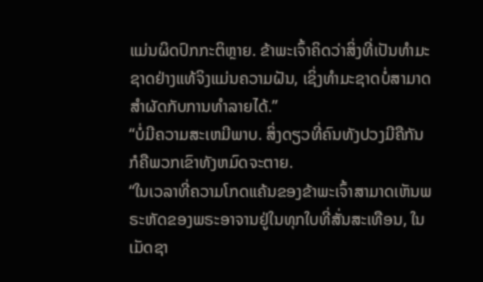ແມ່ນຜິດປົກກະຕິຫຼາຍ. ຂ້າພະເຈົ້າຄິດວ່າສິ່ງທີ່ເປັນທໍາມະຊາດຢ່າງແທ້ຈິງແມ່ນຄວາມຝັນ, ເຊິ່ງທໍາມະຊາດບໍ່ສາມາດສໍາຜັດກັບການທໍາລາຍໄດ້.”
“ບໍ່ມີຄວາມສະເຫມີພາບ. ສິ່ງດຽວທີ່ຄົນທັງປວງມີຄືກັນກໍຄືພວກເຂົາທັງຫມົດຈະຕາຍ.
“ໃນເວລາທີ່ຄວາມໂກດແຄ້ນຂອງຂ້າພະເຈົ້າສາມາດເຫັນພຣະຫັດຂອງພຣະອາຈານຢູ່ໃນທຸກໃບທີ່ສັ່ນສະເທືອນ, ໃນເມັດຊາ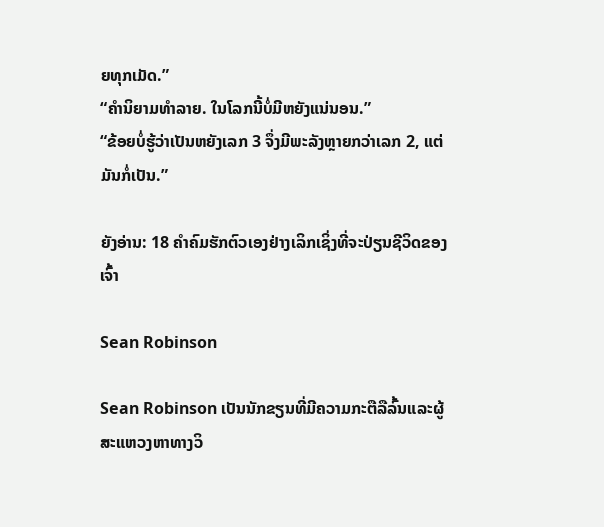ຍທຸກເມັດ.”
“ຄໍານິຍາມທໍາລາຍ. ໃນໂລກນີ້ບໍ່ມີຫຍັງແນ່ນອນ.”
“ຂ້ອຍບໍ່ຮູ້ວ່າເປັນຫຍັງເລກ 3 ຈຶ່ງມີພະລັງຫຼາຍກວ່າເລກ 2, ແຕ່ມັນກໍ່ເປັນ.”

ຍັງອ່ານ: 18 ຄຳຄົມຮັກຕົວເອງຢ່າງເລິກເຊິ່ງທີ່ຈະປ່ຽນຊີວິດຂອງເຈົ້າ

Sean Robinson

Sean Robinson ເປັນນັກຂຽນທີ່ມີຄວາມກະຕືລືລົ້ນແລະຜູ້ສະແຫວງຫາທາງວິ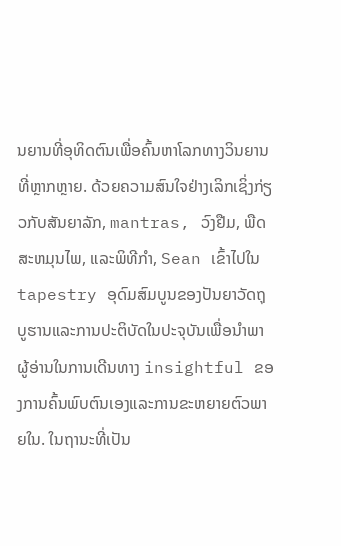ນຍານທີ່ອຸທິດຕົນເພື່ອຄົ້ນຫາໂລກທາງວິນຍານທີ່ຫຼາກຫຼາຍ. ດ້ວຍຄວາມສົນໃຈຢ່າງເລິກເຊິ່ງກ່ຽວກັບສັນຍາລັກ, mantras, ວົງຢືມ, ພືດສະຫມຸນໄພ, ແລະພິທີກໍາ, Sean ເຂົ້າໄປໃນ tapestry ອຸດົມສົມບູນຂອງປັນຍາວັດຖຸບູຮານແລະການປະຕິບັດໃນປະຈຸບັນເພື່ອນໍາພາຜູ້ອ່ານໃນການເດີນທາງ insightful ຂອງການຄົ້ນພົບຕົນເອງແລະການຂະຫຍາຍຕົວພາຍໃນ. ໃນຖານະທີ່ເປັນ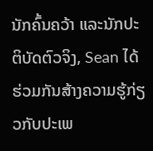ນັກຄົ້ນຄວ້າ ແລະນັກປະຕິບັດຕົວຈິງ, Sean ໄດ້ຮ່ວມກັນສ້າງຄວາມຮູ້ກ່ຽວກັບປະເພ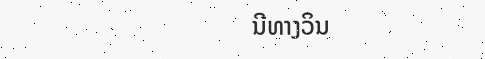ນີທາງວິນ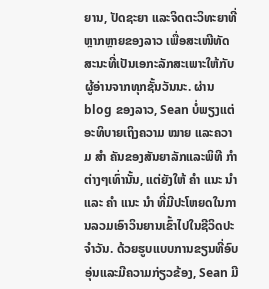ຍານ, ປັດຊະຍາ ແລະຈິດຕະວິທະຍາທີ່ຫຼາກຫຼາຍຂອງລາວ ເພື່ອສະເໜີທັດສະນະທີ່ເປັນເອກະລັກສະເພາະໃຫ້ກັບຜູ້ອ່ານຈາກທຸກຊັ້ນວັນນະ. ຜ່ານ blog ຂອງລາວ, Sean ບໍ່ພຽງແຕ່ອະທິບາຍເຖິງຄວາມ ໝາຍ ແລະຄວາມ ສຳ ຄັນຂອງສັນຍາລັກແລະພິທີ ກຳ ຕ່າງໆເທົ່ານັ້ນ, ແຕ່ຍັງໃຫ້ ຄຳ ແນະ ນຳ ແລະ ຄຳ ແນະ ນຳ ທີ່ມີປະໂຫຍດໃນການລວມເອົາວິນຍານເຂົ້າໄປໃນຊີວິດປະຈໍາວັນ. ດ້ວຍຮູບແບບການຂຽນທີ່ອົບອຸ່ນແລະມີຄວາມກ່ຽວຂ້ອງ, Sean ມີ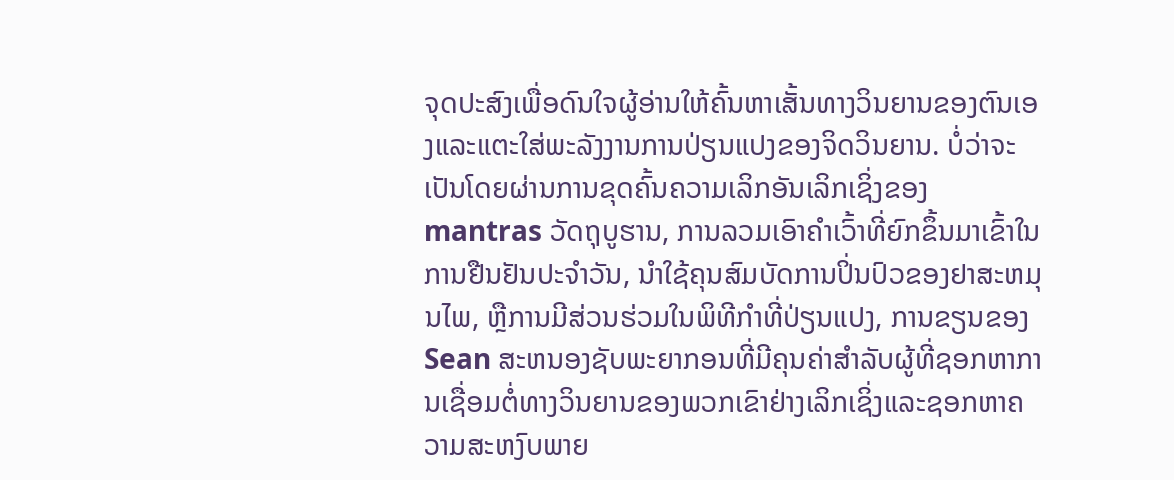ຈຸດປະສົງເພື່ອດົນໃຈຜູ້ອ່ານໃຫ້ຄົ້ນຫາເສັ້ນທາງວິນຍານຂອງຕົນເອງແລະແຕະໃສ່ພະລັງງານການປ່ຽນແປງຂອງຈິດວິນຍານ. ບໍ່ວ່າຈະເປັນໂດຍຜ່ານການຂຸດຄົ້ນຄວາມເລິກອັນເລິກເຊິ່ງຂອງ mantras ວັດຖຸບູຮານ, ການລວມເອົາຄໍາເວົ້າທີ່ຍົກຂຶ້ນມາເຂົ້າໃນການຢືນຢັນປະຈໍາວັນ, ນໍາໃຊ້ຄຸນສົມບັດການປິ່ນປົວຂອງຢາສະຫມຸນໄພ, ຫຼືການມີສ່ວນຮ່ວມໃນພິທີກໍາທີ່ປ່ຽນແປງ, ການຂຽນຂອງ Sean ສະຫນອງຊັບພະຍາກອນທີ່ມີຄຸນຄ່າສໍາລັບຜູ້ທີ່ຊອກຫາການເຊື່ອມຕໍ່ທາງວິນຍານຂອງພວກເຂົາຢ່າງເລິກເຊິ່ງແລະຊອກຫາຄວາມສະຫງົບພາຍ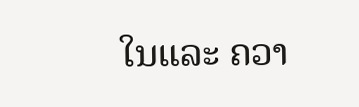ໃນແລະ ຄວາ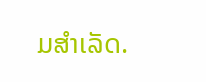ມສຳເລັດ.